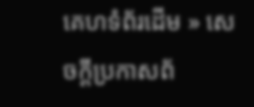គេហទំព័រដើម » សេចក្តីប្រកាសព័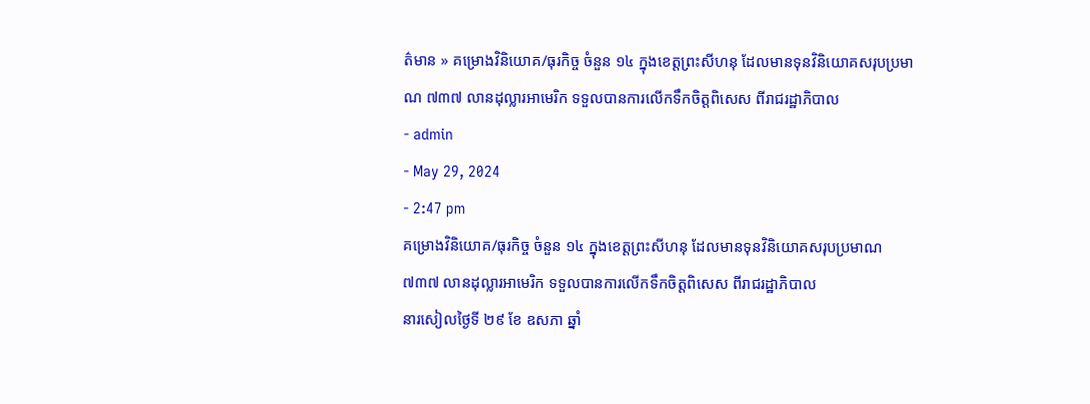ត៌មាន » គម្រោងវិនិយោគ/ធុរកិច្ច ចំនួន ១៤ ក្នុងខេត្តព្រះសីហនុ ដែលមានទុនវិនិយោគសរុបប្រមាណ ៧៣៧ លានដុល្លារអាមេរិក ទទួលបានការលើកទឹកចិត្តពិសេស ពីរាជរដ្ឋាភិបាល
- admin
- May 29, 2024
- 2:47 pm
គម្រោងវិនិយោគ/ធុរកិច្ច ចំនួន ១៤ ក្នុងខេត្តព្រះសីហនុ ដែលមានទុនវិនិយោគសរុបប្រមាណ ៧៣៧ លានដុល្លារអាមេរិក ទទួលបានការលើកទឹកចិត្តពិសេស ពីរាជរដ្ឋាភិបាល
នារសៀលថ្ងៃទី ២៩ ខែ ឧសភា ឆ្នាំ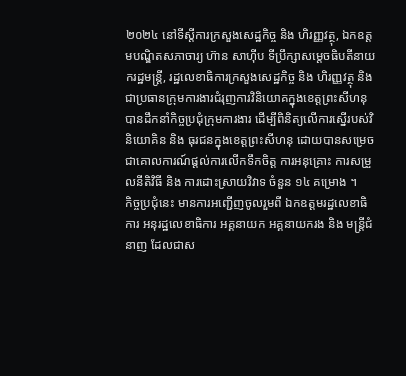២០២៤ នៅទីស្តីការក្រសួងសេដ្ឋកិច្ច និង ហិរញ្ញវត្ថុ, ឯកឧត្តមបណ្ឌិតសភាចារ្យ ហ៊ាន សាហ៊ីប ទីប្រឹក្សាសម្តេចធិបតីនាយករដ្ឋមន្រ្តី, រដ្ឋលេខាធិការក្រសួងសេដ្ឋកិច្ច និង ហិរញ្ញវត្ថុ និង ជាប្រធានក្រុមការងារជំរុញការវិនិយោគក្នុងខេត្តព្រះសីហនុ បានដឹកនាំកិច្ចប្រជុំក្រុមការងារ ដើម្បីពិនិត្យលើការស្នើរបស់វិនិយោគិន និង ធុរជនក្នុងខេត្តព្រះសីហនុ ដោយបានសម្រេចជាគោលការណ៍ផ្តល់ការលើកទឹកចិត្ត ការអនុគ្រោះ ការសម្រួលនីតិវិធី និង ការដោះស្រាយវិវាទ ចំនួន ១៤ គម្រោង ។
កិច្ចប្រជុំនេះ មានការអញ្ជើញចូលរួមពី ឯកឧត្តមរដ្ឋលេខាធិការ អនុរដ្ឋលេខាធិការ អគ្គនាយក អគ្គនាយករង និង មន្ត្រីជំនាញ ដែលជាស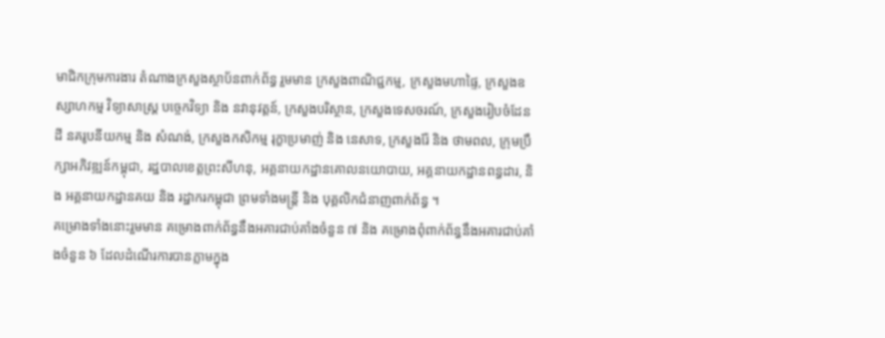មាជិកក្រុមការងារ តំណាងក្រសួងស្ថាប័នពាក់ព័ន្ធ រួមមាន ក្រសួងពាណិជ្ជកម្ម, ក្រសួងមហាផ្ទៃ, ក្រសួងឧស្សាហកម្ម វិទ្យាសាស្ត្រ បច្ចេកវិទ្យា និង នវានុវត្តន៍, ក្រសួងបរិស្ថាន, ក្រសួងទេសចរណ៍, ក្រសួងរៀបចំដែនដី នគរូបនីយកម្ម និង សំណង់, ក្រសួងកសិកម្ម រុក្ខាប្រមាញ់ និង នេសាទ, ក្រសួងរ៉ែ និង ថាមពល, ក្រុមប្រឹក្សាអភិវឌ្ឍន៍កម្ពុជា, រដ្ឋបាលខេត្តព្រះសីហនុ, អគ្គនាយកដ្ឋានគោលនយោបាយ, អគ្គនាយកដ្ឋានពន្ធដារ, និង អគ្គនាយកដ្ឋានគយ និង រដ្ឋាករកម្ពុជា ព្រមទាំងមន្រ្តី និង បុគ្គលិកជំនាញពាក់ព័ន្ធ ។
គម្រោងទាំងនោះរួមមាន គម្រោងពាក់ព័ន្ធនឹងអគារជាប់គាំងចំនួន ៧ និង គម្រោងពុំពាក់ព័ន្ធនឹងអគារជាប់គាំងចំនួន ៦ ដែលដំណើរការបានភ្លាមក្នុង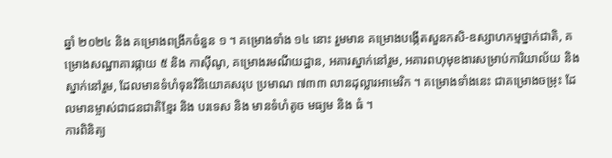ឆ្នាំ ២០២៤ និង គម្រោងពង្រីកចំនួន ១ ។ គម្រោងទាំង ១៤ នោះ រួមមាន គម្រោងបង្កើតសួនកសិ-ឧស្សាហកម្មថ្នាក់ជាតិ, គម្រោងសណ្ឋាគារផ្កាយ ៥ និង កាស៊ីណូ, គម្រោងរមណីយដ្ឋាន, អគារស្នាក់នៅរួម, អគារពហុមុខងារសម្រាប់ការិយាល័យ និង ស្នាក់នៅរួម, ដែលមានទំហំទុនវិនិយោគសរុប ប្រមាណ ៧៣៣ លានដុល្លារអាមេរិក ។ គម្រោងទាំងនេះ ជាគម្រោងចម្រុះ ដែលមានម្ចាស់ជាជនជាតិខ្មែរ និង បរទេស និង មានទំហំតូច មធ្យម និង ធំ ។
ការពិនិត្យ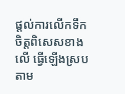ផ្តល់ការលើកទឹកចិត្តពិសេសខាងលើ ធ្វើឡើងស្របតាម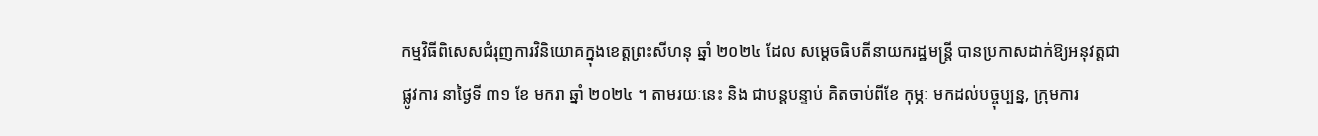កម្មវិធីពិសេសជំរុញការវិនិយោគក្នុងខេត្តព្រះសីហនុ ឆ្នាំ ២០២៤ ដែល សម្តេចធិបតីនាយករដ្ឋមន្ត្រី បានប្រកាសដាក់ឱ្យអនុវត្តជាផ្លូវការ នាថ្ងៃទី ៣១ ខែ មករា ឆ្នាំ ២០២៤ ។ តាមរយៈនេះ និង ជាបន្តបន្ទាប់ គិតចាប់ពីខែ កុម្ភៈ មកដល់បច្ចុប្បន្ន, ក្រុមការ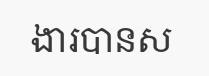ងារបានស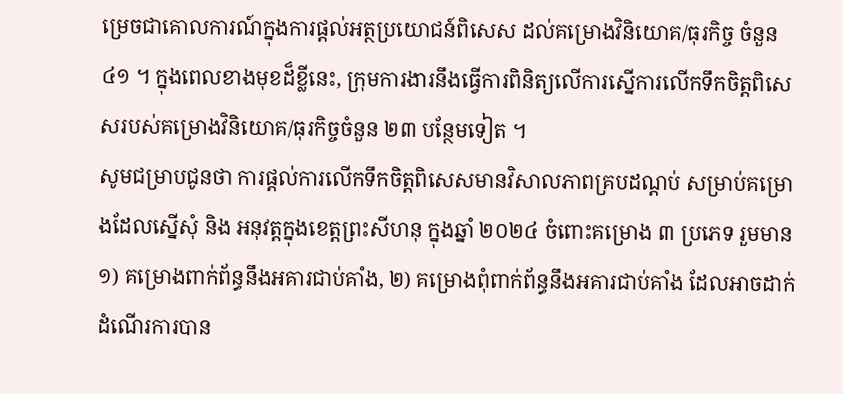ម្រេចជាគោលការណ៍ក្នុងការផ្តល់អត្ថប្រយោជន៍ពិសេស ដល់គម្រោងវិនិយោគ/ធុរកិច្ច ចំនួន ៤១ ។ ក្នុងពេលខាងមុខដ៏ខ្លីនេះ, ក្រុមការងារនឹងធ្វើការពិនិត្យលើការស្នើការលើកទឹកចិត្តពិសេសរបស់គម្រោងវិនិយោគ/ធុរកិច្ចចំនួន ២៣ បន្ថែមទៀត ។
សូមជម្រាបជូនថា ការផ្តល់ការលើកទឹកចិត្តពិសេសមានវិសាលភាពគ្របដណ្តប់ សម្រាប់គម្រោងដែលស្នើសុំ និង អនុវត្តក្នុងខេត្តព្រះសីហនុ ក្នុងឆ្នាំ ២០២៤ ចំពោះគម្រោង ៣ ប្រភេទ រួមមាន ១) គម្រោងពាក់ព័ន្ធនឹងអគារជាប់គាំង, ២) គម្រោងពុំពាក់ព័ន្ធនឹងអគារជាប់គាំង ដែលអាចដាក់ដំណើរការបាន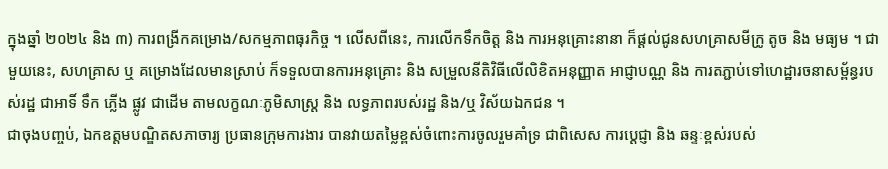ក្នុងឆ្នាំ ២០២៤ និង ៣) ការពង្រីកគម្រោង/សកម្មភាពធុរកិច្ច ។ លើសពីនេះ, ការលើកទឹកចិត្ត និង ការអនុគ្រោះនានា ក៏ផ្តល់ជូនសហគ្រាសមីក្រូ តូច និង មធ្យម ។ ជាមួយនេះ, សហគ្រាស ឬ គម្រោងដែលមានស្រាប់ ក៏ទទួលបានការអនុគ្រោះ និង សម្រួលនីតិវិធីលើលិខិតអនុញ្ញាត អាជ្ញាបណ្ណ និង ការតភ្ជាប់ទៅហេដ្ឋារចនាសម្ព័ន្ធរបស់រដ្ឋ ជាអាទិ៍ ទឹក ភ្លើង ផ្លូវ ជាដើម តាមលក្ខណៈភូមិសាស្រ្ត និង លទ្ធភាពរបស់រដ្ឋ និង/ឬ វិស័យឯកជន ។
ជាចុងបញ្ចប់, ឯកឧត្តមបណ្ឌិតសភាចារ្យ ប្រធានក្រុមការងារ បានវាយតម្លៃខ្ពស់ចំពោះការចូលរួមគាំទ្រ ជាពិសេស ការប្តេជ្ញា និង ឆន្ទៈខ្ពស់របស់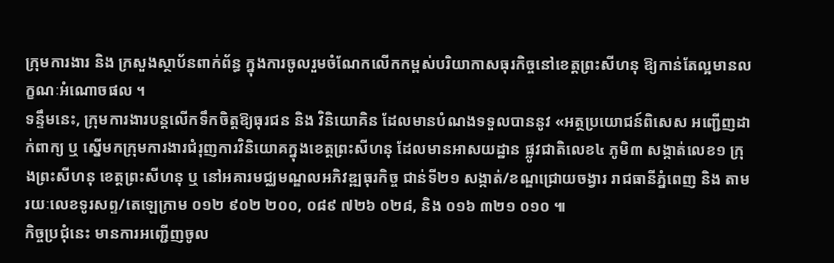ក្រុមការងារ និង ក្រសួងស្ថាប័នពាក់ព័ន្ធ ក្នុងការចូលរួមចំណែកលើកកម្ពស់បរិយាកាសធុរកិច្ចនៅខេត្តព្រះសីហនុ ឱ្យកាន់តែល្អមានលក្ខណៈអំណោចផល ។
ទន្ទឹមនេះ, ក្រុមការងារបន្តលើកទឹកចិត្តឱ្យធុរជន និង វិនិយោគិន ដែលមានបំណងទទួលបាននូវ «អត្ថប្រយោជន៍ពិសេស អញ្ជើញដាក់ពាក្យ ឬ ស្នើមកក្រុមការងារជំរុញការវិនិយោគក្នុងខេត្តព្រះសីហនុ ដែលមានអាសយដ្ឋាន ផ្លូវជាតិលេខ៤ ភូមិ៣ សង្កាត់លេខ១ ក្រុងព្រះសីហនុ ខេត្តព្រះសីហនុ ឬ នៅអគារមជ្ឈមណ្ឌលអភិវឌ្ឍធុរកិច្ច ជាន់ទី២១ សង្កាត់/ខណ្ឌជ្រោយចង្វារ រាជធានីភ្នំពេញ និង តាមរយៈលេខទូរសព្ទ/តេឡេក្រាម ០១២ ៩០២ ២០០, ០៨៩ ៧២៦ ០២៨, និង ០១៦ ៣២១ ០១០ ៕
កិច្ចប្រជុំនេះ មានការអញ្ជើញចូល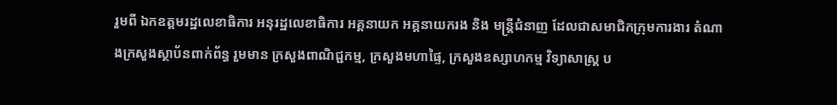រួមពី ឯកឧត្តមរដ្ឋលេខាធិការ អនុរដ្ឋលេខាធិការ អគ្គនាយក អគ្គនាយករង និង មន្ត្រីជំនាញ ដែលជាសមាជិកក្រុមការងារ តំណាងក្រសួងស្ថាប័នពាក់ព័ន្ធ រួមមាន ក្រសួងពាណិជ្ជកម្ម, ក្រសួងមហាផ្ទៃ, ក្រសួងឧស្សាហកម្ម វិទ្យាសាស្ត្រ ប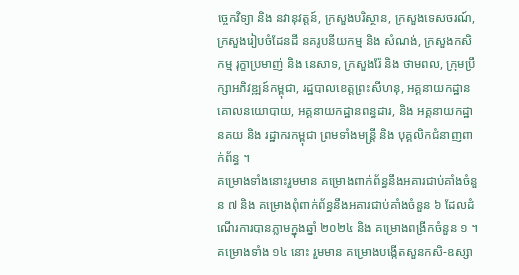ច្ចេកវិទ្យា និង នវានុវត្តន៍, ក្រសួងបរិស្ថាន, ក្រសួងទេសចរណ៍, ក្រសួងរៀបចំដែនដី នគរូបនីយកម្ម និង សំណង់, ក្រសួងកសិកម្ម រុក្ខាប្រមាញ់ និង នេសាទ, ក្រសួងរ៉ែ និង ថាមពល, ក្រុមប្រឹក្សាអភិវឌ្ឍន៍កម្ពុជា, រដ្ឋបាលខេត្តព្រះសីហនុ, អគ្គនាយកដ្ឋានគោលនយោបាយ, អគ្គនាយកដ្ឋានពន្ធដារ, និង អគ្គនាយកដ្ឋានគយ និង រដ្ឋាករកម្ពុជា ព្រមទាំងមន្រ្តី និង បុគ្គលិកជំនាញពាក់ព័ន្ធ ។
គម្រោងទាំងនោះរួមមាន គម្រោងពាក់ព័ន្ធនឹងអគារជាប់គាំងចំនួន ៧ និង គម្រោងពុំពាក់ព័ន្ធនឹងអគារជាប់គាំងចំនួន ៦ ដែលដំណើរការបានភ្លាមក្នុងឆ្នាំ ២០២៤ និង គម្រោងពង្រីកចំនួន ១ ។ គម្រោងទាំង ១៤ នោះ រួមមាន គម្រោងបង្កើតសួនកសិ-ឧស្សា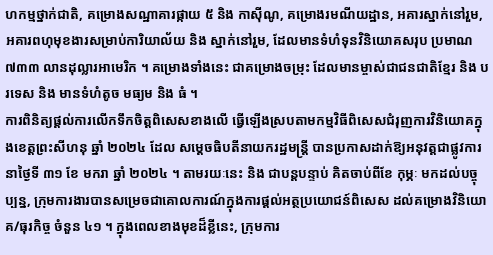ហកម្មថ្នាក់ជាតិ, គម្រោងសណ្ឋាគារផ្កាយ ៥ និង កាស៊ីណូ, គម្រោងរមណីយដ្ឋាន, អគារស្នាក់នៅរួម, អគារពហុមុខងារសម្រាប់ការិយាល័យ និង ស្នាក់នៅរួម, ដែលមានទំហំទុនវិនិយោគសរុប ប្រមាណ ៧៣៣ លានដុល្លារអាមេរិក ។ គម្រោងទាំងនេះ ជាគម្រោងចម្រុះ ដែលមានម្ចាស់ជាជនជាតិខ្មែរ និង បរទេស និង មានទំហំតូច មធ្យម និង ធំ ។
ការពិនិត្យផ្តល់ការលើកទឹកចិត្តពិសេសខាងលើ ធ្វើឡើងស្របតាមកម្មវិធីពិសេសជំរុញការវិនិយោគក្នុងខេត្តព្រះសីហនុ ឆ្នាំ ២០២៤ ដែល សម្តេចធិបតីនាយករដ្ឋមន្ត្រី បានប្រកាសដាក់ឱ្យអនុវត្តជាផ្លូវការ នាថ្ងៃទី ៣១ ខែ មករា ឆ្នាំ ២០២៤ ។ តាមរយៈនេះ និង ជាបន្តបន្ទាប់ គិតចាប់ពីខែ កុម្ភៈ មកដល់បច្ចុប្បន្ន, ក្រុមការងារបានសម្រេចជាគោលការណ៍ក្នុងការផ្តល់អត្ថប្រយោជន៍ពិសេស ដល់គម្រោងវិនិយោគ/ធុរកិច្ច ចំនួន ៤១ ។ ក្នុងពេលខាងមុខដ៏ខ្លីនេះ, ក្រុមការ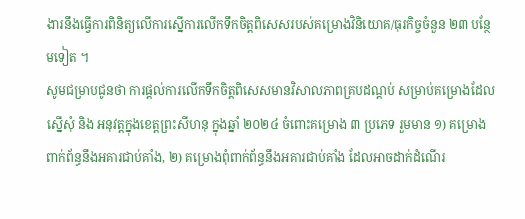ងារនឹងធ្វើការពិនិត្យលើការស្នើការលើកទឹកចិត្តពិសេសរបស់គម្រោងវិនិយោគ/ធុរកិច្ចចំនួន ២៣ បន្ថែមទៀត ។
សូមជម្រាបជូនថា ការផ្តល់ការលើកទឹកចិត្តពិសេសមានវិសាលភាពគ្របដណ្តប់ សម្រាប់គម្រោងដែលស្នើសុំ និង អនុវត្តក្នុងខេត្តព្រះសីហនុ ក្នុងឆ្នាំ ២០២៤ ចំពោះគម្រោង ៣ ប្រភេទ រួមមាន ១) គម្រោងពាក់ព័ន្ធនឹងអគារជាប់គាំង, ២) គម្រោងពុំពាក់ព័ន្ធនឹងអគារជាប់គាំង ដែលអាចដាក់ដំណើរ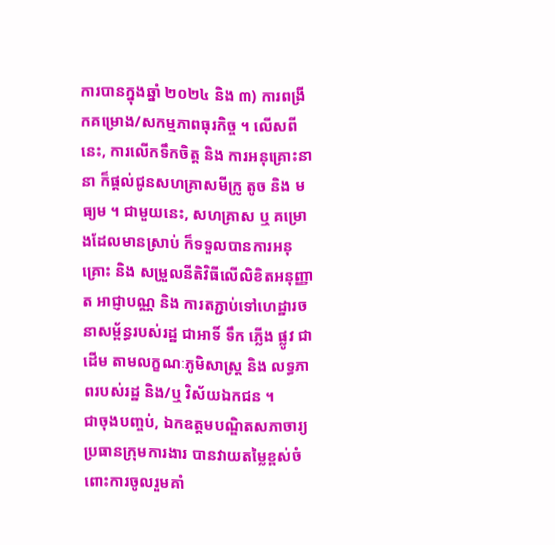ការបានក្នុងឆ្នាំ ២០២៤ និង ៣) ការពង្រីកគម្រោង/សកម្មភាពធុរកិច្ច ។ លើសពីនេះ, ការលើកទឹកចិត្ត និង ការអនុគ្រោះនានា ក៏ផ្តល់ជូនសហគ្រាសមីក្រូ តូច និង មធ្យម ។ ជាមួយនេះ, សហគ្រាស ឬ គម្រោងដែលមានស្រាប់ ក៏ទទួលបានការអនុគ្រោះ និង សម្រួលនីតិវិធីលើលិខិតអនុញ្ញាត អាជ្ញាបណ្ណ និង ការតភ្ជាប់ទៅហេដ្ឋារចនាសម្ព័ន្ធរបស់រដ្ឋ ជាអាទិ៍ ទឹក ភ្លើង ផ្លូវ ជាដើម តាមលក្ខណៈភូមិសាស្រ្ត និង លទ្ធភាពរបស់រដ្ឋ និង/ឬ វិស័យឯកជន ។
ជាចុងបញ្ចប់, ឯកឧត្តមបណ្ឌិតសភាចារ្យ ប្រធានក្រុមការងារ បានវាយតម្លៃខ្ពស់ចំពោះការចូលរួមគាំ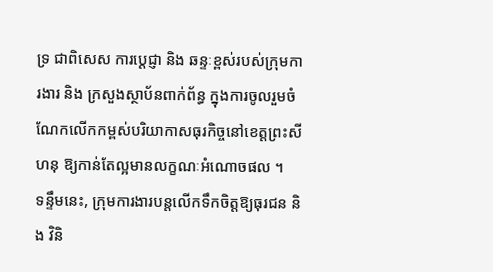ទ្រ ជាពិសេស ការប្តេជ្ញា និង ឆន្ទៈខ្ពស់របស់ក្រុមការងារ និង ក្រសួងស្ថាប័នពាក់ព័ន្ធ ក្នុងការចូលរួមចំណែកលើកកម្ពស់បរិយាកាសធុរកិច្ចនៅខេត្តព្រះសីហនុ ឱ្យកាន់តែល្អមានលក្ខណៈអំណោចផល ។
ទន្ទឹមនេះ, ក្រុមការងារបន្តលើកទឹកចិត្តឱ្យធុរជន និង វិនិ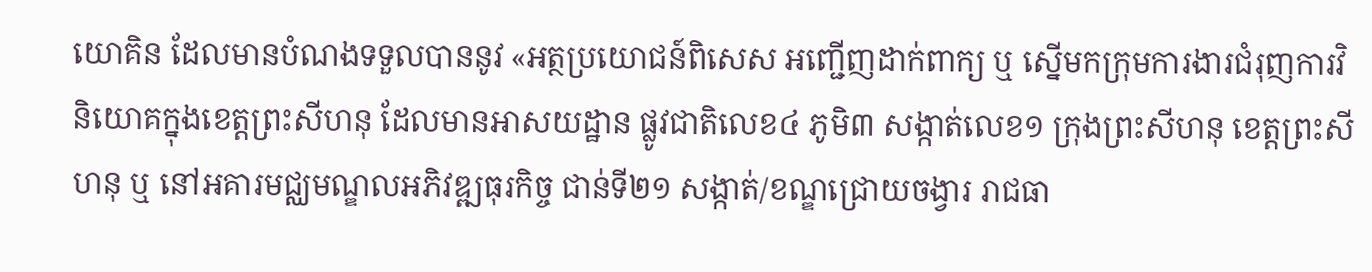យោគិន ដែលមានបំណងទទួលបាននូវ «អត្ថប្រយោជន៍ពិសេស អញ្ជើញដាក់ពាក្យ ឬ ស្នើមកក្រុមការងារជំរុញការវិនិយោគក្នុងខេត្តព្រះសីហនុ ដែលមានអាសយដ្ឋាន ផ្លូវជាតិលេខ៤ ភូមិ៣ សង្កាត់លេខ១ ក្រុងព្រះសីហនុ ខេត្តព្រះសីហនុ ឬ នៅអគារមជ្ឈមណ្ឌលអភិវឌ្ឍធុរកិច្ច ជាន់ទី២១ សង្កាត់/ខណ្ឌជ្រោយចង្វារ រាជធា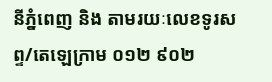នីភ្នំពេញ និង តាមរយៈលេខទូរសព្ទ/តេឡេក្រាម ០១២ ៩០២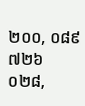២០០, ០៨៩ ៧២៦ ០២៨,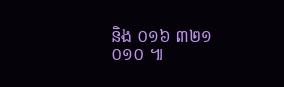និង ០១៦ ៣២១ ០១០ ៕